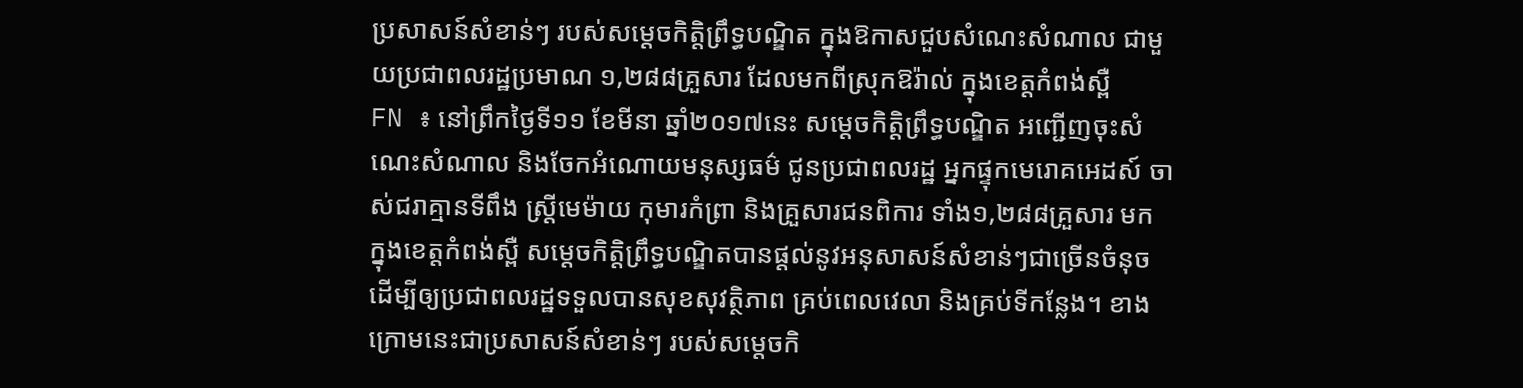ប្រសាសន៍សំខាន់ៗ របស់សម្តេចកិត្តិព្រឹទ្ធបណ្ឌិត ក្នុងឱកាសជួបសំណេះសំណាល ជាមួយប្រជាពលរដ្ឋប្រមាណ ១,២៨៨គ្រួសារ ដែលមកពីស្រុកឱរ៉ាល់ ក្នុងខេត្ដកំពង់ស្ពឺ
FN ៖ នៅព្រឹកថ្ងៃទី១១ ខែមីនា ឆ្នាំ២០១៧នេះ សម្តេចកិត្តិព្រឹទ្ធបណ្ឌិត អញ្ជើញចុះសំណេះសំណាល និងចែកអំណោយមនុស្សធម៌ ជូនប្រជាពលរដ្ឋ អ្នកផ្ទុកមេរោគអេដស៍ ចាស់ជរាគ្មានទីពឹង ស្ត្រីមេម៉ាយ កុមារកំព្រា និងគ្រួសារជនពិការ ទាំង១,២៨៨គ្រួសារ មក ក្នុងខេត្ដកំពង់ស្ពឺ សម្ដេចកិត្ដិព្រឹទ្ធបណ្ឌិតបានផ្ដល់នូវអនុសាសន៍សំខាន់ៗជាច្រើនចំនុច ដើម្បីឲ្យប្រជាពលរដ្ឋទទួលបានសុខសុវត្ថិភាព គ្រប់ពេលវេលា និងគ្រប់ទីកន្លែង។ ខាងក្រោមនេះជាប្រសាសន៍សំខាន់ៗ របស់សម្តេចកិ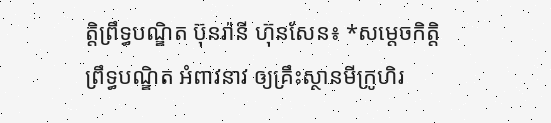ត្តិព្រឹទ្ធបណ្ឌិត ប៊ុនរ៉ានី ហ៊ុនសែន៖ *សម្តេចកិត្តិព្រឹទ្ធបណ្ឌិត អំពាវនាវ ឲ្យគ្រឹះស្ថានមីក្រូហិរ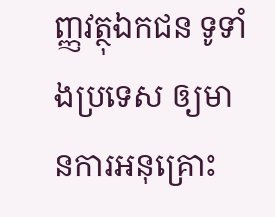ញ្ញវត្ថុឯកជន ទូទាំងប្រទេស ឲ្យមានការអនុគ្រោះ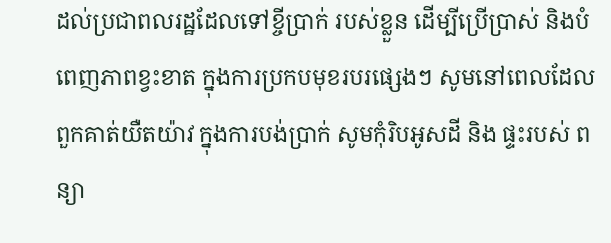ដល់ប្រជាពលរដ្ឋដែលទៅខ្ចីប្រាក់ របស់ខ្លួន ដើម្បីប្រើប្រាស់ និងបំពេញភាពខ្វះខាត ក្នុងការប្រកបមុខរបរផ្សេងៗ សូមនៅពេលដែលពួកគាត់យឺតយ៉ាវ ក្នុងការបង់ប្រាក់ សូមកុំរិបអូសដី និង ផ្ទះរបស់ ពន្យា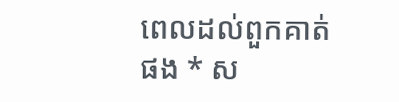ពេលដល់ពួកគាត់ផង * ស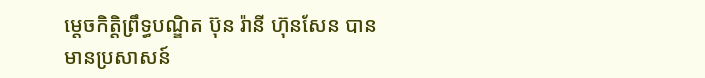ម្តេចកិត្តិព្រឹទ្ធបណ្ឌិត ប៊ុន រ៉ានី ហ៊ុនសែន បានមានប្រសាសន៍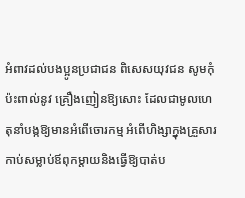អំពាវដល់បងប្អូនប្រជាជន ពិសេសយុវជន សូមកុំប៉ះពាល់នូវ គ្រឿងញៀនឱ្យសោះ ដែលជាមូលហេតុនាំបង្កឱ្យមានអំពើចោរកម្ម អំពើហិង្សាក្នុងគ្រួសារ កាប់សម្លាប់ឪពុកម្តាយនិងធ្វើឱ្យបាត់ប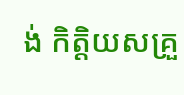ង់ កិត្តិយសគ្រួ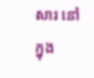សារ នៅក្នុង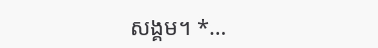សង្គម។ *…